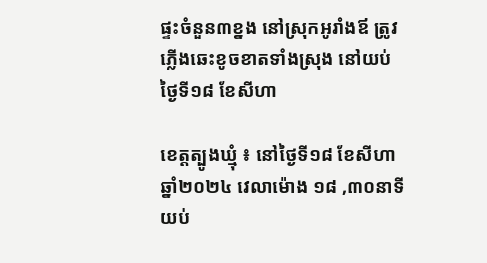ផ្ទះចំនួន៣ខ្នង នៅស្រុកអូរាំងឪ ត្រូវភ្លើងឆេះខូចខាតទាំងស្រុង នៅយប់ថ្ងៃទី១៨ ខែសីហា

ខេត្តត្បូងឃ្មុំ ៖ នៅថ្ងៃទី១៨ ខែសីហា ឆ្នាំ២០២៤ វេលាម៉ោង ១៨ ,៣០នាទីយប់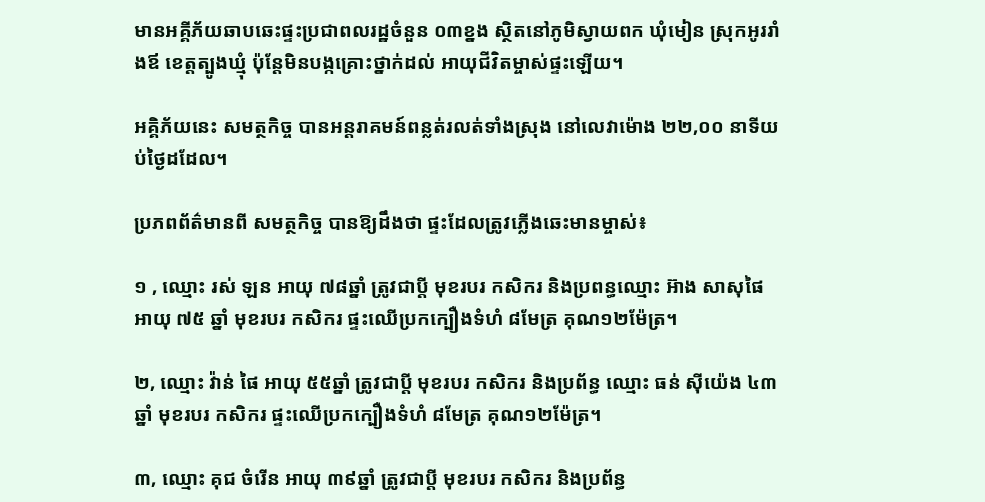មានអគ្គីភ័យឆាបឆេះផ្ទះប្រជាពលរដ្ឋចំនួន ០៣ខ្នង ស្ថិតនៅភូមិស្វាយពក ឃុំមៀន ស្រុកអូររាំងឪ ខេត្តត្បូងឃ្មុំ ប៉ុនែ្តមិនបង្កគ្រោះថ្នាក់ដល់ អាយុជីវិតម្ចាស់ផ្ទះឡើយ។

អគ្គិភ័យនេះ សមត្ថកិច្ច បានអន្តរាគមន៍ពន្លត់រលត់ទាំងស្រុង នៅលេវាម៉ោង ២២,០០ នាទីយប់ថ្ងៃដដែល។

ប្រភពព័ត៌មានពី សមត្ថកិច្ច បានឱ្យដឹងថា ផ្ទះដែលត្រូវភ្លើងឆេះមានម្ចាស់៖

១ , ឈ្មោះ រស់ ឡន អាយុ ៧៨ឆ្នាំ ត្រូវជាប្តី មុខរបរ កសិករ និងប្រពន្ធឈ្មោះ អ៊ាង សាសុផៃ អាយុ ៧៥ ឆ្នាំ មុខរបរ កសិករ ផ្ទះឈើប្រកក្បឿងទំហំ ៨មែត្រ គុណ១២ម៉ែត្រ។

២, ឈ្មោះ វ៉ាន់ ផៃ អាយុ ៥៥ឆ្នាំ ត្រូវជាប្តី មុខរបរ កសិករ និងប្រព័ន្ធ ឈ្មោះ ធន់ ស៊ីយ៉េង ៤៣ឆ្នាំ មុខរបរ កសិករ ផ្ទះឈើប្រកក្បឿងទំហំ ៨មែត្រ គុណ១២ម៉ែត្រ។

៣, ឈ្មោះ គុជ ចំរើន អាយុ ៣៩ឆ្នាំ ត្រូវជាប្តី មុខរបរ កសិករ និងប្រព័ន្ធ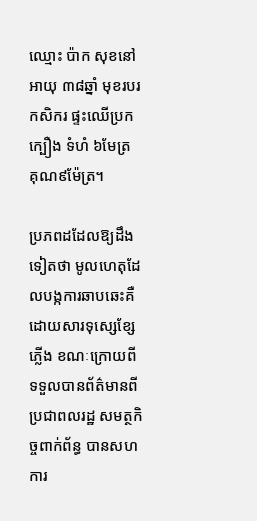ឈ្មោះ ប៉ាក សុខនៅ អាយុ ៣៨ឆ្នាំ មុខរបរ កសិករ ផ្ទះឈើប្រកក្បឿង ទំហំ ៦មែត្រ គុណ៩ម៉ែត្រ។

ប្រភពដដែលឱ្យដឹងទៀតថា មូលហេតុដែលបង្កការឆាបឆេះគឺ ដោយសារទុស្សេខ្សែភ្លើង ខណៈក្រោយពីទទួលបានព័ត៌មានពីប្រជាពលរដ្ឋ សមត្ថកិច្ចពាក់ព័ន្ធ បានសហការ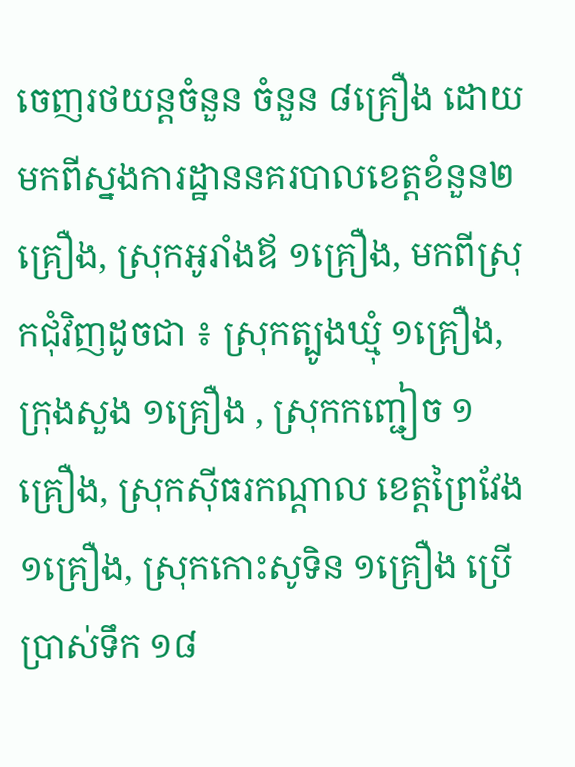ចេញរថយន្តចំនួន ចំនួន ៨គ្រឿង ដោយមកពីស្នងការដ្ឋាននគរបាលខេត្តខំនួន២ គ្រឿង, ស្រុកអូរាំងឪ ១គ្រឿង, មកពីស្រុកជុំវិញដូចជា ៖ ស្រុកត្បូងឃ្មុំ ១គ្រឿង, ក្រុងសួង ១គ្រឿង , ស្រុកកញ្ជៀច ១គ្រឿង, ស្រុកស៊ីធរកណ្តាល ខេត្តព្រៃវែង ១គ្រឿង, ស្រុកកោះសូទិន ១គ្រឿង ប្រើប្រាស់ទឹក ១៨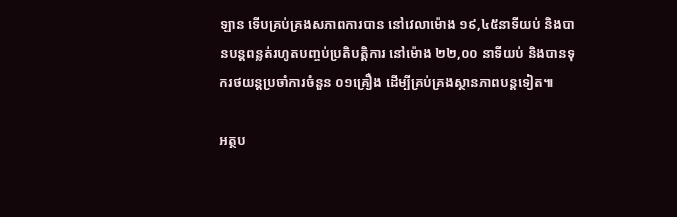ឡាន ទើបគ្រប់គ្រងសភាពការបាន នៅវេលាម៉ោង ១៩,៤៥នាទីយប់ និងបានបន្តពន្លត់រហូតបញ្ចប់ប្រតិបត្តិការ នៅម៉ោង ២២,០០ នាទីយប់ និងបានទុករថយន្តប្រចាំការចំនួន ០១គ្រឿង ដើម្បីគ្រប់គ្រងស្ថានភាពបន្តទៀត៕

អត្ថប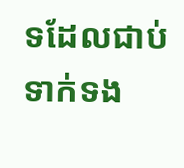ទដែលជាប់ទាក់ទង